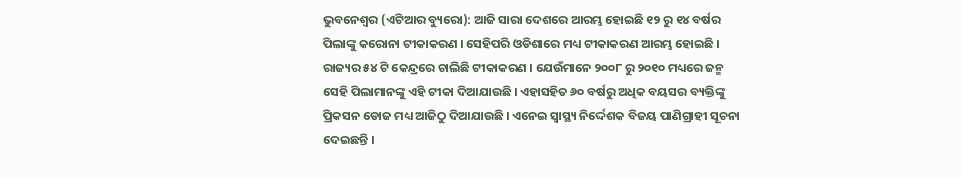ଭୁବନେଶ୍ୱର (ଏଟିଆର ବ୍ୟୁରୋ): ଆଜି ସାରା ଦେଶରେ ଆରମ୍ଭ ହୋଇଛି ୧୨ ରୁ ୧୪ ବର୍ଷର ପିଲାଙ୍କୁ କରୋନା ଟୀକାକରଣ । ସେହିପରି ଓଡିଶାରେ ମଧ୍ୟ ଟୀକାକରଣ ଆରମ୍ଭ ହୋଇଛି । ରାଜ୍ୟର ୫୪ ଟି କେନ୍ଦ୍ରରେ ଚାଲିଛି ଟୀକାକରଣ । ଯେଉଁମାନେ ୨୦୦୮ ରୁ ୨୦୧୦ ମଧ୍ୟରେ ଜନ୍ମ ସେହି ପିଲାମାନଙ୍କୁ ଏହି ଟୀକା ଦିଆଯାଉଛି । ଏହାସହିତ ୬୦ ବର୍ଷରୁ ଅଧିକ ବୟସର ବ୍ୟକ୍ତିଙ୍କୁ ପ୍ରିକସନ ଡୋଜ ମଧ୍ୟ ଆଜିଠୁ ଦିଆଯାଉଛି । ଏନେଇ ସ୍ୱାସ୍ଥ୍ୟ ନିର୍ଦ୍ଦେଶକ ବିଜୟ ପାଣିଗ୍ରାହୀ ସୂଚନା ଦେଇଛନ୍ତି ।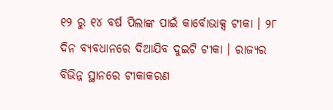୧୨ ରୁ ୧୪ ବର୍ଷ ପିଲାଙ୍କ ପାଇଁ କାର୍ବୋଭାକ୍ସ ଟୀକା । ୨୮ ଦିନ ବ୍ୟବଧାନରେ ଦିଆଯିବ ଦୁଇଟି ଟୀକା । ରାଜ୍ୟର ବିଭିନ୍ନ ସ୍ଥାନରେ ଟୀକାକରଣ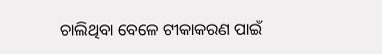ଚାଲିଥିବା ବେଳେ ଟୀକାକରଣ ପାଇଁ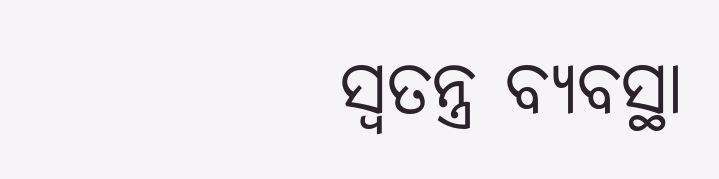ସ୍ୱତନ୍ତ୍ର ବ୍ୟବସ୍ଥା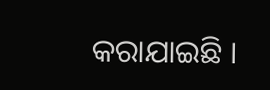କରାଯାଇଛି ।